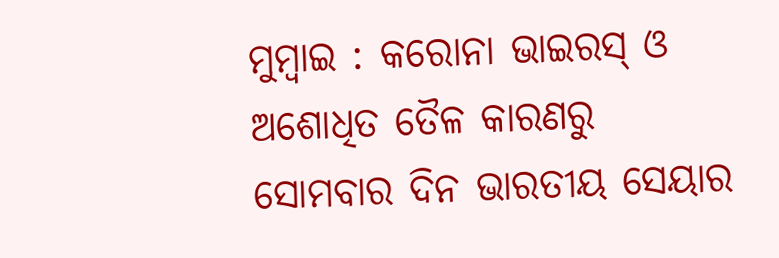ମୁମ୍ବାଇ : କରୋନା ଭାଇରସ୍ ଓ ଅଶୋଧିତ ତୈଳ କାରଣରୁ ସୋମବାର ଦିନ ଭାରତୀୟ ସେୟାର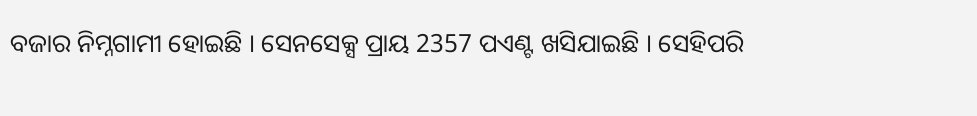ବଜାର ନିମ୍ନଗାମୀ ହୋଇଛି । ସେନସେକ୍ସ ପ୍ରାୟ 2357 ପଏଣ୍ଟ ଖସିଯାଇଛି । ସେହିପରି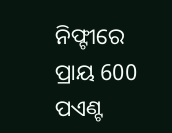ନିଫ୍ଟୀରେ ପ୍ରାୟ 600 ପଏଣ୍ଟ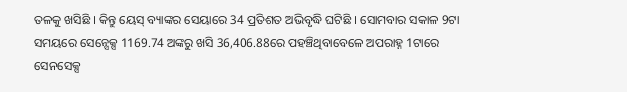ତଳକୁ ଖସିଛି । କିନ୍ତୁ ୟେସ୍ ବ୍ୟାଙ୍କର ସେୟାରେ 34 ପ୍ରତିଶତ ଅଭିବୃଦ୍ଧି ଘଟିଛି । ସୋମବାର ସକାଳ 9ଟା ସମୟରେ ସେନ୍ସେକ୍ସ 1169.74 ଅଙ୍କରୁ ଖସି 36,406.88ରେ ପହଞ୍ଚିଥିବାବେଳେ ଅପରାହ୍ନ 1ଟାରେ ସେନସେକ୍ସ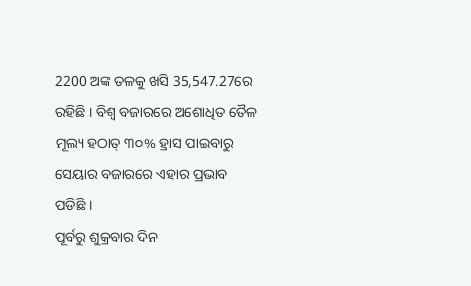2200 ଅଙ୍କ ତଳକୁ ଖସି 35,547.27ରେ ରହିଛି । ବିଶ୍ୱ ବଜାରରେ ଅଶୋଧିତ ତୈଳ ମୂଲ୍ୟ ହଠାତ୍ ୩୦% ହ୍ରାସ ପାଇବାରୁ ସେୟାର ବଜାରରେ ଏହାର ପ୍ରଭାବ ପଡିଛି ।
ପୂର୍ବରୁ ଶୁକ୍ରବାର ଦିନ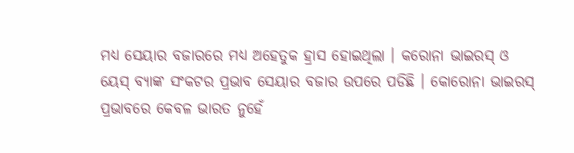ମଧ୍ୟ ସେୟାର ବଜାରରେ ମଧ୍ୟ ଅହେତୁକ ହ୍ରାସ ହୋଇଥିଲା । କରୋନା ଭାଇରସ୍ ଓ ୟେସ୍ ବ୍ୟାଙ୍କ ସଂକଟର ପ୍ରଭାବ ସେୟାର ବଜାର ଉପରେ ପଡିଛି । କୋରୋନା ଭାଇରସ୍ ପ୍ରଭାବରେ କେବଳ ଭାରତ ନୁହେଁ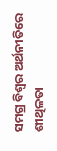ସମଗ୍ର ବିଶ୍ବର ଅର୍ଥନୀତିରେ ଶୀଥିଳତା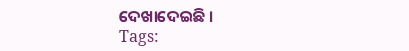ଦେଖାଦେଇଛି ।
Tags: